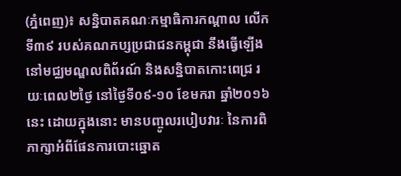(ភ្នំពេញ)៖ សន្និបាតគណៈកម្មាធិការកណ្តាល លើកទី៣៩ របស់គណកប្សប្រជាជនកម្ពុជា នឹងធ្វើឡើងនៅមជ្ឈមណ្ឌលពិព័រណ៍ និងសន្និបាតកោះពេជ្រ រយៈពេល២ថ្ងៃ នៅថ្ងៃទី០៩-១០ ខែមករា ឆ្នាំ២០១៦នេះ ដោយក្នុងនោះ មានបញ្ចូលរបៀបវារៈ នៃការពិភាក្សាអំពីផែនការបោះឆ្នោត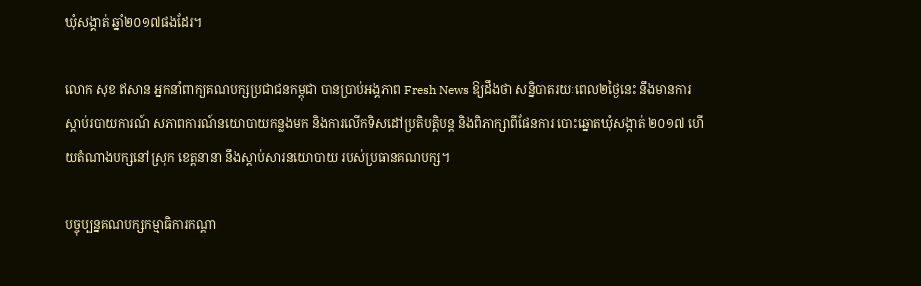ឃុំសង្គាត់ ឆ្នាំ២០១៧ផងដែរ។

លោក សុខ ឥសាន អ្នកនាំពាក្យគណបក្សប្រជាជនកម្ពុជា បានប្រាប់អង្គភាព Fresh News ឱ្យដឹងថា សន្និបាតរយៈពេល២ថ្ងៃនេះ នឹងមានការស្តាប់របាយការណ៍ សភាពការណ៍នយោបាយកន្លងមក និងការលើកទិសដៅប្រតិបត្តិបន្ត និងពិភាក្សាពីផែនការ បោះឆ្នោតឃុំសង្កាត់ ២០១៧ ហើយតំណាងបក្សនៅស្រុក ខេត្តនានា នឹងស្តាប់សារនយោបាយ របស់ប្រធានគណបក្ស។

បច្ចុប្បន្នគណបក្សកម្មាធិការកណ្តា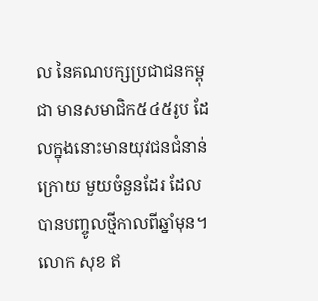ល នៃគណបក្សប្រជាជនកម្ពុជា មានសមាជិក៥៤៥រូប ដែលក្នុងនោះមានយុវជនជំនាន់ក្រោយ មួយចំនួនដែរ ដែលបានបញ្ចូលថ្មីកាលពីឆ្នាំមុន។ លោក សុខ ឥ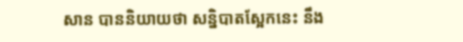សាន បាននិយាយថា សន្និបាតស្អែកនេះ នឹង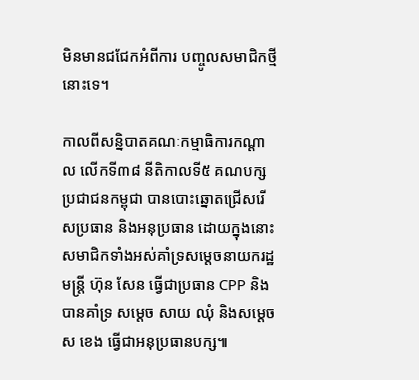មិនមានជជែកអំពីការ បញ្ចូលសមាជិកថ្មីនោះទេ។

កាលពីសន្និបាតគណៈកម្មាធិការកណ្តាល លើកទី៣៨ នីតិកាលទី៥ គណបក្សប្រជាជនកម្ពុជា បានបោះឆ្នោតជ្រើសរើសប្រធាន និងអនុប្រធាន ដោយក្នុងនោះ សមាជិកទាំងអស់គាំទ្រសម្តេចនាយករដ្ឋមន្រ្តី ហ៊ុន សែន ធ្វើជាប្រធាន CPP និងបានគាំទ្រ សម្តេច សាយ ឈុំ និងសម្តេច ស ខេង ធ្វើជាអនុប្រធានបក្ស៕